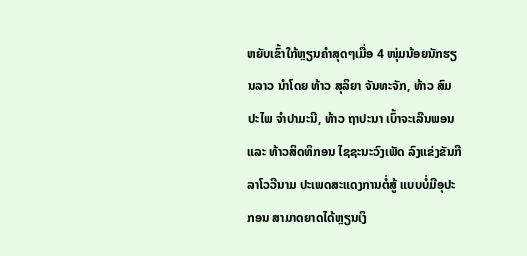ຫຍັບເຂົ້າໃກ້ຫຼຽນຄໍາສຸດໆເມື່ອ 4 ໜຸ່ມນ້ອຍນັກຮຽນລາວ ນໍາໂດຍ ທ້າວ ສຸລິຍາ ຈັນທະຈັກ, ທ້າວ ສົມປະໄພ ຈຳປາມະນີ, ທ້າວ ຖາປະນາ ເບົ້າຈະເລີນພອນ ແລະ ທ້າວສິດທິກອນ ໄຊຊະນະວົງເພັດ ລົງແຂ່ງຂັນກີລາໂວວີນາມ ປະເພດສະແດງການຕໍ່ສູ້ ແບບບໍ່ມີອຸປະກອນ ສາມາດຍາດໄດ້ຫຼຽນເງິ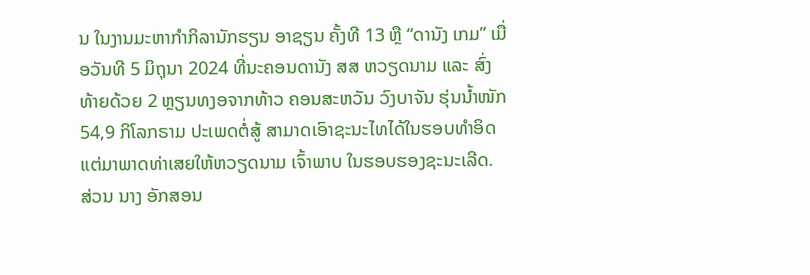ນ ໃນງານມະຫາກຳກິລານັກຮຽນ ອາຊຽນ ຄັ້ງທີ 13 ຫຼື “ດານັງ ເກມ” ເມື່ອວັນທີ 5 ມິຖຸນາ 2024 ທີ່ນະຄອນດານັງ ສສ ຫວຽດນາມ ແລະ ສົ່ງທ້າຍດ້ວຍ 2 ຫຼຽນທງອຈາກທ້າວ ຄອນສະຫວັນ ວົງບາຈັນ ຮຸ່ນນໍ້າໜັກ 54,9 ກິໂລກຣາມ ປະເພດຕໍ່ສູ້ ສາມາດເອົາຊະນະໄທໄດ້ໃນຮອບທໍາອິດ ແຕ່ມາພາດທ່າເສຍໃຫ້ຫວຽດນາມ ເຈົ້າພາບ ໃນຮອບຮອງຊະນະເລີດ. ສ່ວນ ນາງ ອັກສອນ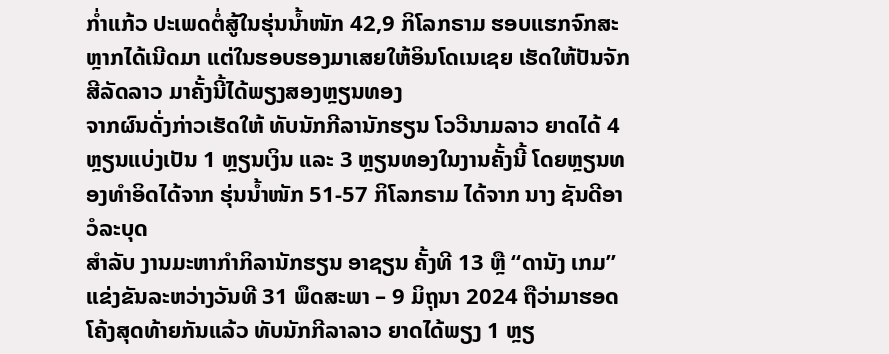ກໍ່າແກ້ວ ປະເພດຕໍ່ສູ້ໃນຮຸ່ນນໍ້າໜັກ 42,9 ກິໂລກຣາມ ຮອບແຮກຈົກສະຫຼາກໄດ້ເນີດມາ ແຕ່ໃນຮອບຮອງມາເສຍໃຫ້ອິນໂດເນເຊຍ ເຮັດໃຫ້ປັນຈັກສີລັດລາວ ມາຄັ້ງນີ້ໄດ້ພຽງສອງຫຼຽນທອງ
ຈາກຜົນດັ່ງກ່າວເຮັດໃຫ້ ທັບນັກກີລານັກຮຽນ ໂວວີນາມລາວ ຍາດໄດ້ 4 ຫຼຽນແບ່ງເປັນ 1 ຫຼຽນເງິນ ແລະ 3 ຫຼຽນທອງໃນງານຄັ້ງນີ້ ໂດຍຫຼຽນທອງທໍາອິດໄດ້ຈາກ ຮຸ່ນນໍ້າໜັກ 51-57 ກິໂລກຣາມ ໄດ້ຈາກ ນາງ ຊັນດີອາ ວໍລະບຸດ
ສໍາລັບ ງານມະຫາກຳກິລານັກຮຽນ ອາຊຽນ ຄັ້ງທີ 13 ຫຼື “ດານັງ ເກມ” ແຂ່ງຂັນລະຫວ່າງວັນທີ 31 ພຶດສະພາ – 9 ມິຖຸນາ 2024 ຖືວ່າມາຮອດໂຄ້ງສຸດທ້າຍກັນແລ້ວ ທັບນັກກີລາລາວ ຍາດໄດ້ພຽງ 1 ຫຼຽ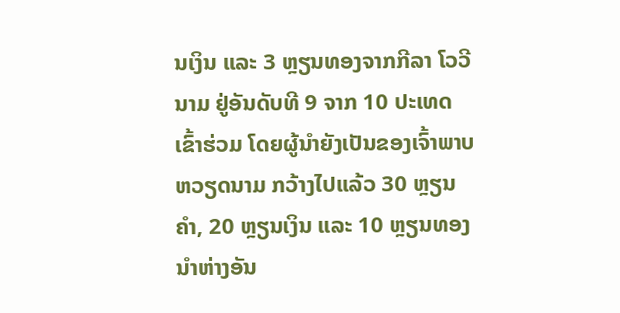ນເງິນ ແລະ 3 ຫຼຽນທອງຈາກກີລາ ໂວວີນາມ ຢູ່ອັນດັບທີ 9 ຈາກ 10 ປະເທດເຂົ້າຮ່ວມ ໂດຍຜູ້ນໍາຍັງເປັນຂອງເຈົ້າພາບ ຫວຽດນາມ ກວ້າງໄປແລ້ວ 30 ຫຼຽນຄໍາ, 20 ຫຼຽນເງິນ ແລະ 10 ຫຼຽນທອງ ນໍາຫ່າງອັນ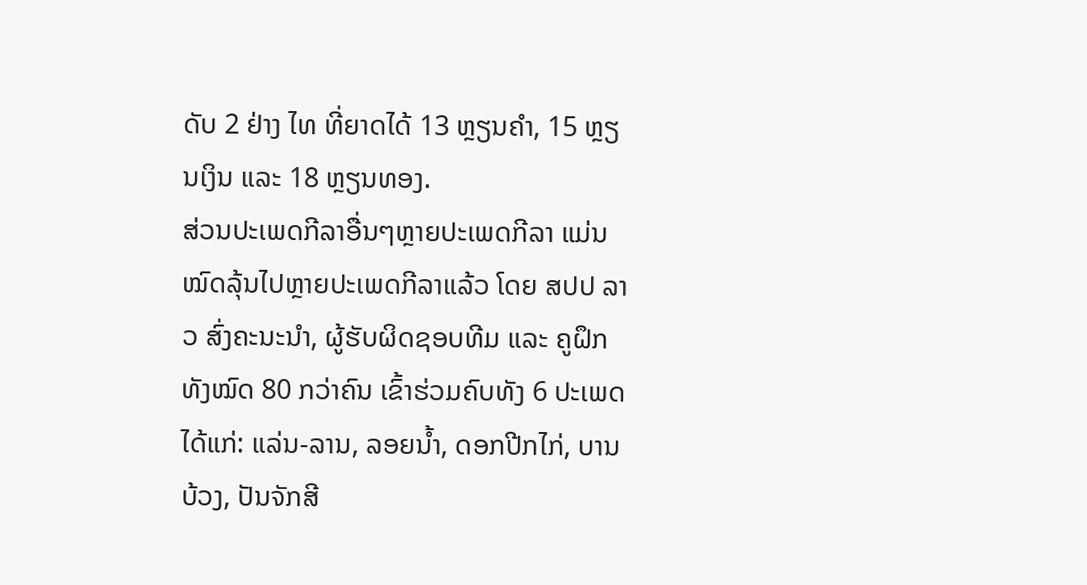ດັບ 2 ຢ່າງ ໄທ ທີ່ຍາດໄດ້ 13 ຫຼຽນຄໍາ, 15 ຫຼຽນເງິນ ແລະ 18 ຫຼຽນທອງ.
ສ່ວນປະເພດກີລາອື່ນໆຫຼາຍປະເພດກີລາ ແມ່ນໝົດລຸ້ນໄປຫຼາຍປະເພດກີລາແລ້ວ ໂດຍ ສປປ ລາວ ສົ່ງຄະນະນຳ, ຜູ້ຮັບຜິດຊອບທີມ ແລະ ຄູຝຶກ ທັງໝົດ 80 ກວ່າຄົນ ເຂົ້າຮ່ວມຄົບທັງ 6 ປະເພດ ໄດ້ແກ່: ແລ່ນ-ລານ, ລອຍນໍ້າ, ດອກປີກໄກ່, ບານບ້ວງ, ປັນຈັກສີ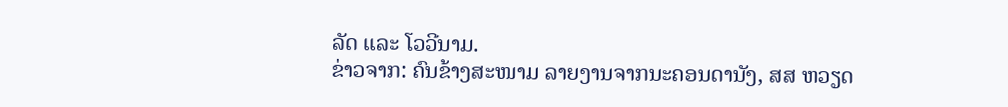ລັດ ແລະ ໂວວີນາມ.
ຂ່າວຈາກ: ຄົນຂ້າງສະໜາມ ລາຍງານຈາກນະຄອນດານັງ, ສສ ຫວຽດ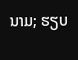ນາມ; ຮຽບ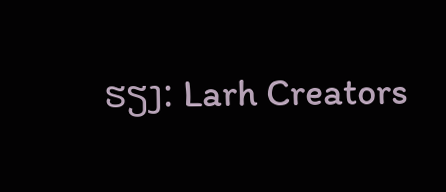ຮຽງ: Larh Creators